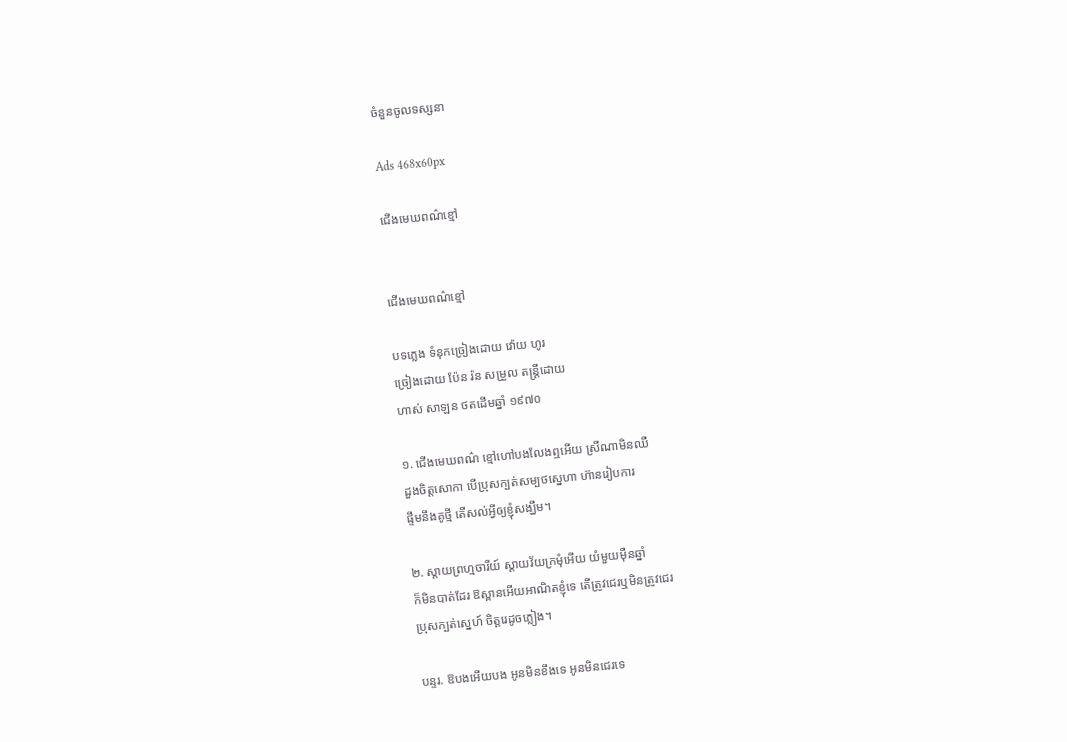ចំនួនចូលទស្សនា

Ads 468x60px

ជើងមេឃពណ៌ខ្មៅ


ជើងមេឃពណ៌ខ្មៅ

បទភ្លេង ទំនុកច្រៀងដោយ វ៉ោយ ហូរ
ច្រៀងដោយ ប៉ែន រ៉ន សម្រួល តន្រ្តីដោយ
ហាស់ សាឡន ថតដើមឆ្នាំ ១៩៧០

១. ជើងមេឃពណ៌ ខ្មៅហៅបងលែងឮអើយ ស្រីណាមិនឈឺ
ដួងចិត្តសោកា បើប្រុសក្បត់សម្បថស្នេហា ហ៊ានរៀបការ
ផ្ទឹមនឹងគូថ្មី តើសល់អ្វីឲ្យខ្ញុំសង្ឃឹម។

២. ស្តាយព្រហ្មចារីយ៍ ស្តាយវ័យក្រមុំអើយ យំមួយម៉ឺនឆ្នាំ
ក៏មិនបាត់ដែរ ឱស្ពានអើយអាណិតខ្ញុំទេ តើត្រូវជេរឬមិនត្រូវជេរ
ប្រុសក្បត់ស្នេហ៍ ចិត្តរេដូចភ្លៀង។

បន្ទរ. ឱបងអើយបង អូនមិនខឹងទេ អូនមិនជេរទេ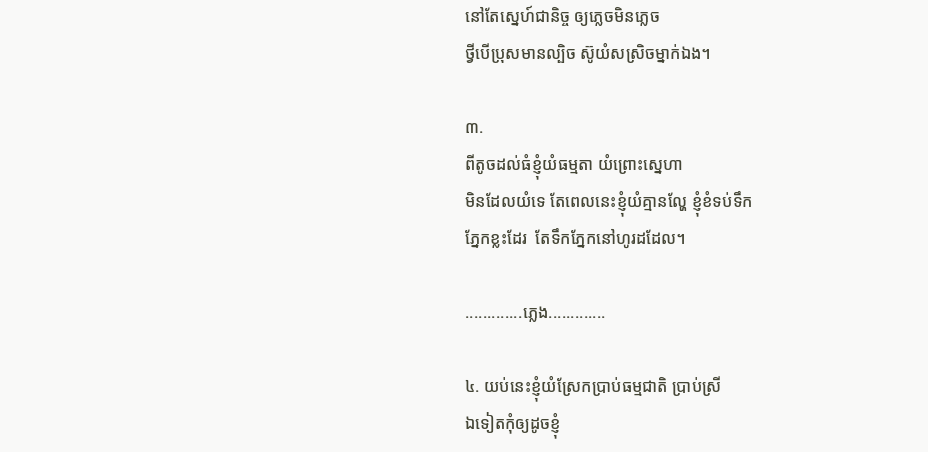នៅតែស្នេហ៍ជានិច្ច ឲ្យភ្លេចមិនភ្លេច
ថ្វីបើប្រុសមានល្បិច ស៊ូយំសស្រិចម្នាក់ឯង។

៣.
ពីតូចដល់ធំខ្ញុំយំធម្មតា យំព្រោះស្នេហា
មិនដែលយំទេ តែពេលនេះខ្ញុំយំគ្មានល្ហែ ខ្ញុំខំទប់ទឹក
ភ្នែកខ្លះដែរ  តែទឹកភ្នែកនៅហូរដដែល។

.............ភ្លេង.............

៤. យប់នេះខ្ញុំយំស្រែកប្រាប់ធម្មជាតិ ប្រាប់ស្រី
ឯទៀតកុំឲ្យដូចខ្ញុំ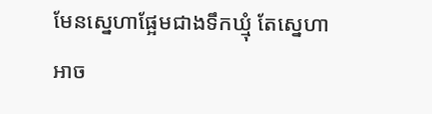មែនស្នេហាផ្អែមជាងទឹកឃ្មុំ តែស្នេហា
អាច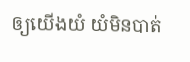ឲ្យយើងយំ យំមិនបាត់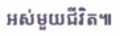អស់មួយជីវិត៕